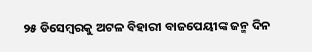୨୫ ଡିସେମ୍ବରକୁ ଅଟଳ ବିହାରୀ ବାଜପେୟୀଙ୍କ ଜନ୍ମ ଦିନ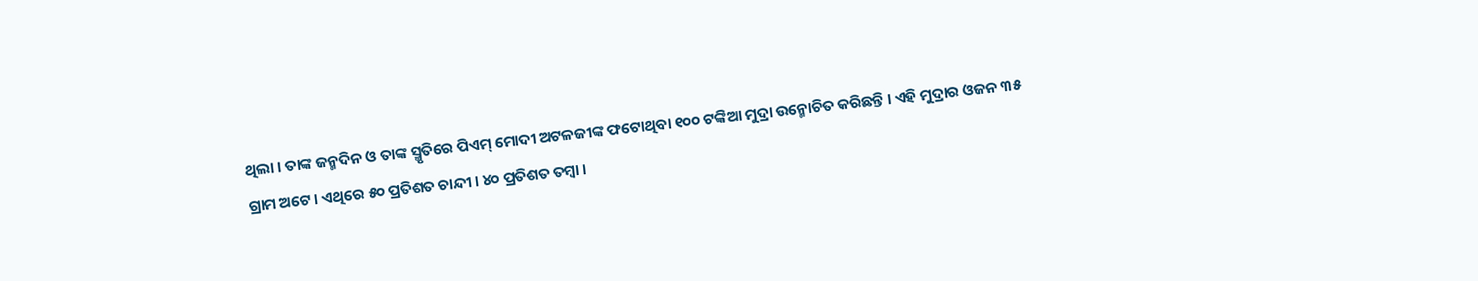ଥିଲା । ତାଙ୍କ ଜନ୍ମଦିନ ଓ ତାଙ୍କ ସ୍ମୃତିରେ ପିଏମ୍ ମୋଦୀ ଅଟଳଜୀଙ୍କ ଫଟୋଥିବା ୧୦୦ ଟଙ୍କିଆ ମୁଦ୍ରା ଉନ୍ମୋଚିତ କରିଛନ୍ତି । ଏହି ମୁଦ୍ରାର ଓଜନ ୩୫ ଗ୍ରାମ ଅଟେ । ଏଥିରେ ୫୦ ପ୍ରତିଶତ ଚାନ୍ଦୀ । ୪୦ ପ୍ରତିଶତ ତମ୍ବା ।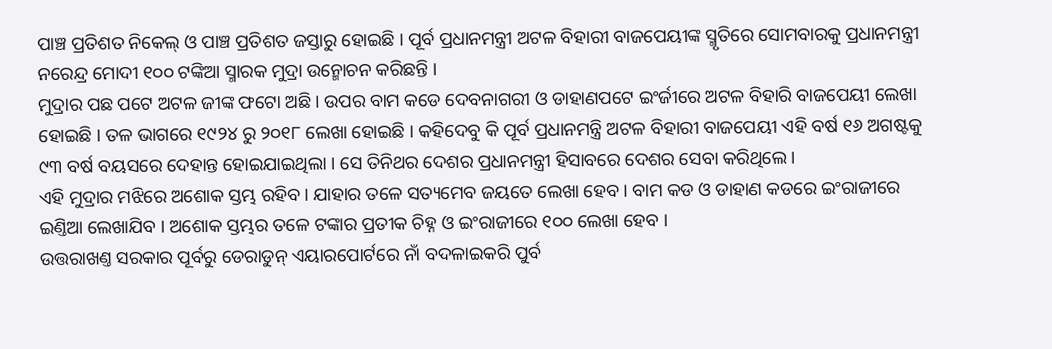ପାଞ୍ଚ ପ୍ରତିଶତ ନିକେଲ୍ ଓ ପାଞ୍ଚ ପ୍ରତିଶତ ଜସ୍ତାରୁ ହୋଇଛି । ପୂର୍ବ ପ୍ରଧାନମନ୍ତ୍ରୀ ଅଟଳ ବିହାରୀ ବାଜପେୟୀଙ୍କ ସ୍ମୃତିରେ ସୋମବାରକୁ ପ୍ରଧାନମନ୍ତ୍ରୀ ନରେନ୍ଦ୍ର ମୋଦୀ ୧୦୦ ଟଙ୍କିଆ ସ୍ମାରକ ମୁଦ୍ରା ଉନ୍ମୋଚନ କରିଛନ୍ତି ।
ମୁଦ୍ରାର ପଛ ପଟେ ଅଟଳ ଜୀଙ୍କ ଫଟୋ ଅଛି । ଉପର ବାମ କଡେ ଦେବନାଗରୀ ଓ ଡାହାଣପଟେ ଇଂର୍ଜୀରେ ଅଟଳ ବିହାରି ବାଜପେୟୀ ଲେଖା ହୋଇଛି । ତଳ ଭାଗରେ ୧୯୨୪ ରୁ ୨୦୧୮ ଲେଖା ହୋଇଛି । କହିଦେବୁ କି ପୂର୍ବ ପ୍ରଧାନମନ୍ତ୍ରି ଅଟଳ ବିହାରୀ ବାଜପେୟୀ ଏହି ବର୍ଷ ୧୬ ଅଗଷ୍ଟକୁ ୯୩ ବର୍ଷ ବୟସରେ ଦେହାନ୍ତ ହୋଇଯାଇଥିଲା । ସେ ତିନିଥର ଦେଶର ପ୍ରଧାନମନ୍ତ୍ରୀ ହିସାବରେ ଦେଶର ସେବା କରିଥିଲେ ।
ଏହି ମୁଦ୍ରାର ମଝିରେ ଅଶୋକ ସ୍ତମ୍ଭ ରହିବ । ଯାହାର ତଳେ ସତ୍ୟମେବ ଜୟତେ ଲେଖା ହେବ । ବାମ କଡ ଓ ଡାହାଣ କଡରେ ଇଂରାଜୀରେ ଇଣ୍ତିଆ ଲେଖାଯିବ । ଅଶୋକ ସ୍ତମ୍ଭର ତଳେ ଟଙ୍କାର ପ୍ରତୀକ ଚିହ୍ନ ଓ ଇଂରାଜୀରେ ୧୦୦ ଲେଖା ହେବ ।
ଉତ୍ତରାଖଣ୍ତ ସରକାର ପୂର୍ବରୁ ଡେରାଡୁନ୍ ଏୟାରପୋର୍ଟରେ ନାଁ ବଦଳାଇକରି ପୁର୍ବ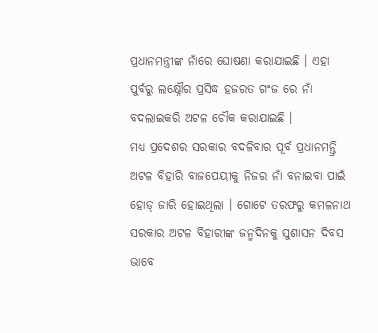ପ୍ରଧାନମନ୍ତ୍ରୀଙ୍କ ନାଁରେ ଘୋଷଣା କରାଯାଇଛି । ଏହା ପୁର୍ବରୁ ଲକ୍ଷ୍ନୌର ପ୍ରସିଦ୍ଧ ହଜରତ ଗଂଜ ରେ ନାଁ ବଦଲାଇକରି ଅଟଳ ଚୌକ କରାଯାଇଛି ।
ମଧ୍ୟ ପ୍ରଦେଶର ସରକାର ବଦଳିବାର ପୂର୍ବ ପ୍ରଧାନମନ୍ତ୍ରି ଅଟଳ ବିହାରି ବାଜପେୟୀକୁ ନିଜର ନାଁ ବନାଇବା ପାଇଁ ହୋଡ୍ ଜାରି ହୋଇଥିଲା । ଗୋଟେ ତରଫରୁ କମଳନାଥ ସରକାର ଅଟଳ ବିହାରୀଙ୍କ ଜନ୍ମଦିନକୁ ସୁଶାସନ ଦିବସ ଭାବେ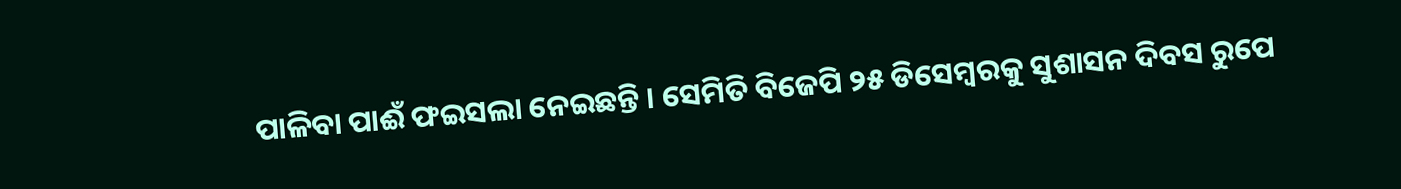ପାଳିବା ପାଈଁ ଫଇସଲା ନେଇଛନ୍ତି । ସେମିତି ବିଜେପି ୨୫ ଡିସେମ୍ବରକୁ ସୁଶାସନ ଦିବସ ରୁପେ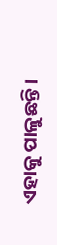ଏହାକୁ ପାଳୁଛନ୍ତି ।